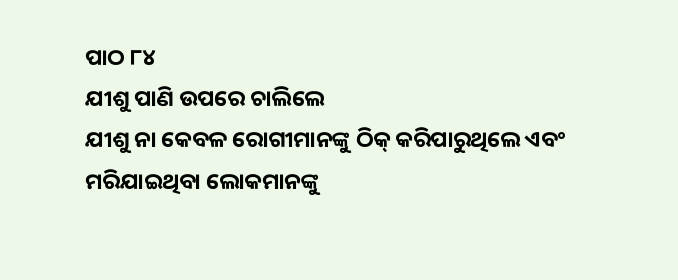ପାଠ ୮୪
ଯୀଶୁ ପାଣି ଉପରେ ଚାଲିଲେ
ଯୀଶୁ ନା କେବଳ ରୋଗୀମାନଙ୍କୁ ଠିକ୍ କରିପାରୁଥିଲେ ଏବଂ ମରିଯାଇଥିବା ଲୋକମାନଙ୍କୁ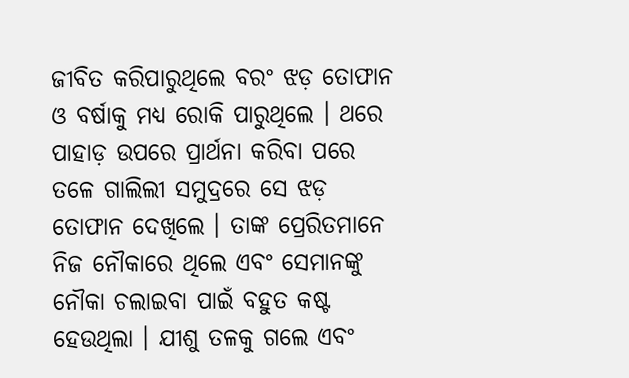ଜୀବିତ କରିପାରୁଥିଲେ ବରଂ ଝଡ଼ ତୋଫାନ ଓ ବର୍ଷାକୁ ମଧ୍ୟ ରୋକି ପାରୁଥିଲେ । ଥରେ ପାହାଡ଼ ଉପରେ ପ୍ରାର୍ଥନା କରିବା ପରେ ତଳେ ଗାଲିଲୀ ସମୁଦ୍ରରେ ସେ ଝଡ଼ ତୋଫାନ ଦେଖିଲେ । ତାଙ୍କ ପ୍ରେରିତମାନେ ନିଜ ନୌକାରେ ଥିଲେ ଏବଂ ସେମାନଙ୍କୁ ନୌକା ଚଲାଇବା ପାଇଁ ବହୁତ କଷ୍ଟ ହେଉଥିଲା । ଯୀଶୁ ତଳକୁ ଗଲେ ଏବଂ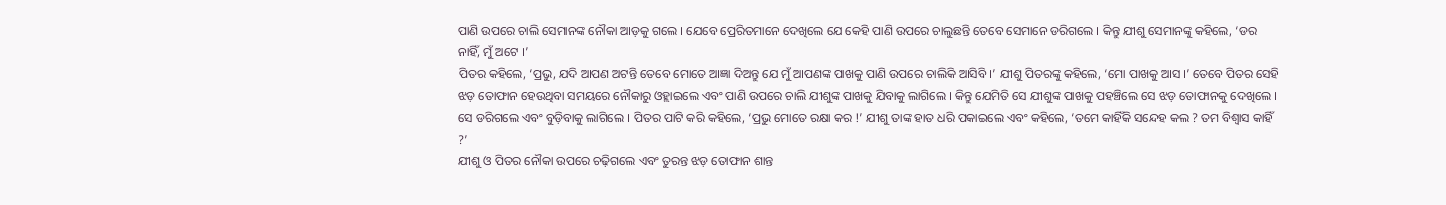ପାଣି ଉପରେ ଚାଲି ସେମାନଙ୍କ ନୌକା ଆଡ଼କୁ ଗଲେ । ଯେବେ ପ୍ରେରିତମାନେ ଦେଖିଲେ ଯେ କେହି ପାଣି ଉପରେ ଚାଲୁଛନ୍ତି ତେବେ ସେମାନେ ଡରିଗଲେ । କିନ୍ତୁ ଯୀଶୁ ସେମାନଙ୍କୁ କହିଲେ, ‘ଡର ନାହିଁ, ମୁଁ ଅଟେ ।’
ପିତର କହିଲେ, ‘ପ୍ରଭୁ, ଯଦି ଆପଣ ଅଟନ୍ତି ତେବେ ମୋତେ ଆଜ୍ଞା ଦିଅନ୍ତୁ ଯେ ମୁଁ ଆପଣଙ୍କ ପାଖକୁ ପାଣି ଉପରେ ଚାଲିକି ଆସିବି ।’ ଯୀଶୁ ପିତରଙ୍କୁ କହିଲେ, ‘ମୋ ପାଖକୁ ଆସ ।’ ତେବେ ପିତର ସେହି ଝଡ଼ ତୋଫାନ ହେଉଥିବା ସମୟରେ ନୌକାରୁ ଓହ୍ଲାଇଲେ ଏବଂ ପାଣି ଉପରେ ଚାଲି ଯୀଶୁଙ୍କ ପାଖକୁ ଯିବାକୁ ଲାଗିଲେ । କିନ୍ତୁ ଯେମିତି ସେ ଯୀଶୁଙ୍କ ପାଖକୁ ପହଞ୍ଚିଲେ ସେ ଝଡ଼ ତୋଫାନକୁ ଦେଖିଲେ । ସେ ଡରିଗଲେ ଏବଂ ବୁଡ଼ିବାକୁ ଲାଗିଲେ । ପିତର ପାଟି କରି କହିଲେ, ‘ପ୍ରଭୁ ମୋତେ ରକ୍ଷା କର !’ ଯୀଶୁ ତାଙ୍କ ହାତ ଧରି ପକାଇଲେ ଏବଂ କହିଲେ, ‘ତମେ କାହିଁକି ସନ୍ଦେହ କଲ ? ତମ ବିଶ୍ୱାସ କାହିଁ ?’
ଯୀଶୁ ଓ ପିତର ନୌକା ଉପରେ ଚଢ଼ିଗଲେ ଏବଂ ତୁରନ୍ତ ଝଡ଼ ତୋଫାନ ଶାନ୍ତ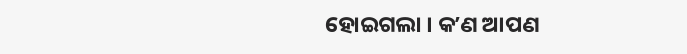ହୋଇଗଲା । କʼଣ ଆପଣ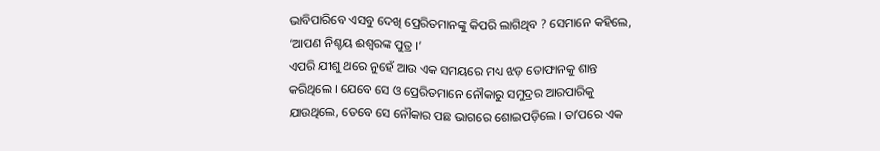ଭାବିପାରିବେ ଏସବୁ ଦେଖି ପ୍ରେରିତମାନଙ୍କୁ କିପରି ଲାଗିଥିବ ? ସେମାନେ କହିଲେ, ‘ଆପଣ ନିଶ୍ଚୟ ଈଶ୍ୱରଙ୍କ ପୁତ୍ର ।’
ଏପରି ଯୀଶୁ ଥରେ ନୁହେଁ ଆଉ ଏକ ସମୟରେ ମଧ୍ୟ ଝଡ଼ ତୋଫାନକୁ ଶାନ୍ତ କରିଥିଲେ । ଯେବେ ସେ ଓ ପ୍ରେରିତମାନେ ନୌକାରୁ ସମୁଦ୍ରର ଆରପାରିକୁ ଯାଉଥିଲେ, ତେବେ ସେ ନୌକାର ପଛ ଭାଗରେ ଶୋଇପଡ଼ିଲେ । ତାʼପରେ ଏକ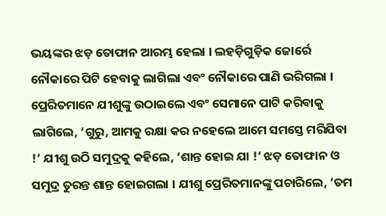ଭୟଙ୍କର ଝଡ଼ ତୋଫାନ ଆରମ୍ଭ ହେଲା । ଲହଡ଼ିଗୁଡ଼ିକ ଜୋର୍ରେ ନୌକାରେ ପିଟି ହେବାକୁ ଲାଗିଲା ଏବଂ ନୌକାରେ ପାଣି ଭରିଗଲା । ପ୍ରେରିତମାନେ ଯୀଶୁଙ୍କୁ ଉଠାଇଲେ ଏବଂ ସେମାନେ ପାଟି କରିବାକୁ ଲାଗିଲେ, ‘ଗୁରୁ, ଆମକୁ ରକ୍ଷା କର ନହେଲେ ଆମେ ସମସ୍ତେ ମରିଯିବା !’ ଯୀଶୁ ଉଠି ସମୁଦ୍ରକୁ କହିଲେ, ‘ଶାନ୍ତ ହୋଇ ଯା !’ ଝଡ଼ ତୋଫାନ ଓ ସମୁଦ୍ର ତୁରନ୍ତ ଶାନ୍ତ ହୋଇଗଲା । ଯୀଶୁ ପ୍ରେରିତମାନଙ୍କୁ ପଚାରିଲେ, ‘ତମ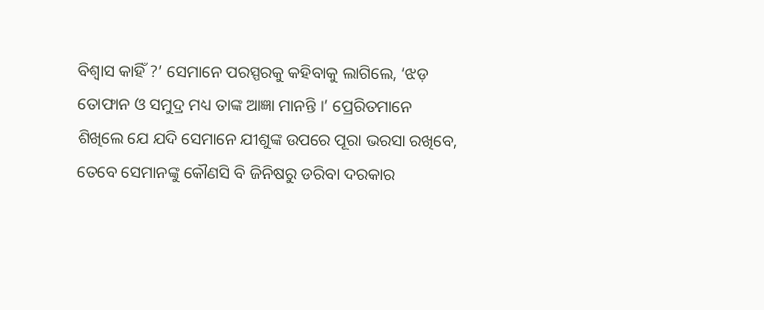ବିଶ୍ୱାସ କାହିଁ ?’ ସେମାନେ ପରସ୍ପରକୁ କହିବାକୁ ଲାଗିଲେ, ‘ଝଡ଼ ତୋଫାନ ଓ ସମୁଦ୍ର ମଧ୍ୟ ତାଙ୍କ ଆଜ୍ଞା ମାନନ୍ତି ।’ ପ୍ରେରିତମାନେ ଶିଖିଲେ ଯେ ଯଦି ସେମାନେ ଯୀଶୁଙ୍କ ଉପରେ ପୂରା ଭରସା ରଖିବେ, ତେବେ ସେମାନଙ୍କୁ କୌଣସି ବି ଜିନିଷରୁ ଡରିବା ଦରକାର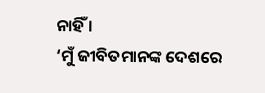ନାହିଁ ।
‘ମୁଁ ଜୀବିତମାନଙ୍କ ଦେଶରେ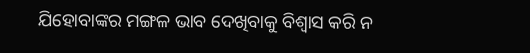ଯିହୋବାଙ୍କର ମଙ୍ଗଳ ଭାବ ଦେଖିବାକୁ ବିଶ୍ୱାସ କରି ନ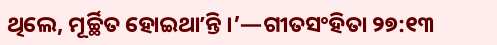ଥିଲେ, ମୂର୍ଚ୍ଛିତ ହୋଇଥାʼନ୍ତି ।’—ଗୀତସଂହିତା ୨୭:୧୩